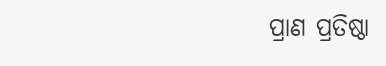ପ୍ରାଣ ପ୍ରତିଷ୍ଠା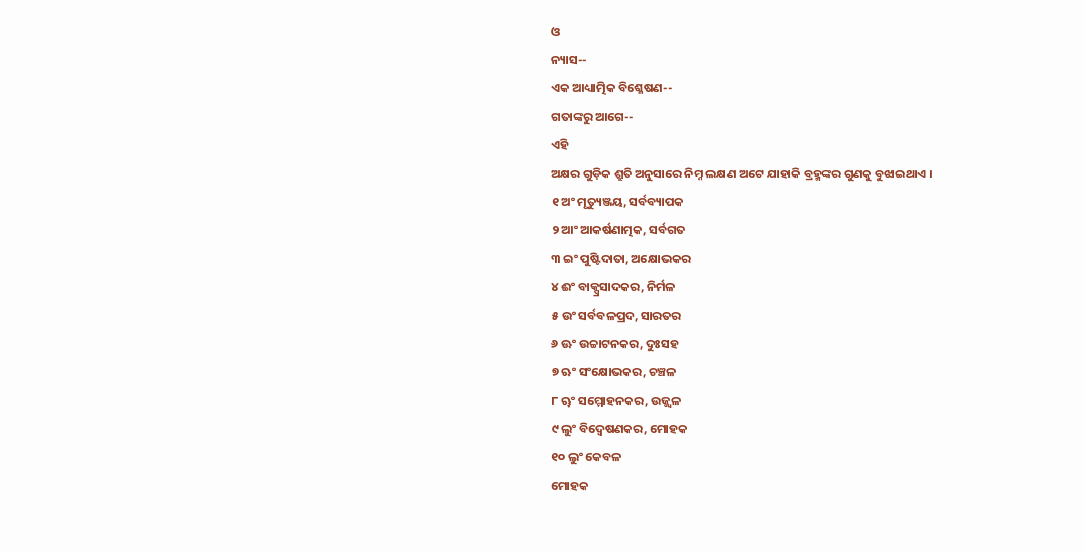ଓ
ନ୍ୟାସ--
ଏକ ଆଧ୍ୟାତ୍ମିକ ବିଶ୍ଳେଷଣ--
ଗତାଙ୍କରୁ ଆଗେ--
ଏହି
ଅକ୍ଷର ଗୁଡ଼ିକ ଶ୍ରୁତି ଅନୁସାରେ ନିମ୍ନ ଲକ୍ଷଣ ଅଟେ ଯାହାକି ବ୍ରହ୍ମଙ୍କର ଗୁଣକୁ ବୁଝାଇଥାଏ ।
୧ ଅଂ ମୃତ୍ୟୁଞ୍ଜୟ, ସର୍ବବ୍ୟାପକ
୨ ଆଂ ଆକର୍ଷଣାତ୍ମକ, ସର୍ବଗତ
୩ ଇଂ ପୁଷ୍ଟିଦାତା, ଅକ୍ଷୋଭକର
୪ ଈଂ ବାକ୍ପ୍ରସାଦକର, ନିର୍ମଳ
୫ ଉଂ ସର୍ବବଳପ୍ରଦ, ସାରତର
୬ ଊଂ ଉଚ୍ଚାଟନକର, ଦୁଃସହ
୭ ଋଂ ସଂକ୍ଷୋଭକର, ଚଞ୍ଚଳ
୮ ୠଂ ସମ୍ମୋହନକର, ଉଜ୍ଜ୍ୱଳ
୯ ଲୁଂ ବିଦ୍ୱେଷଣକର, ମୋହକ
୧୦ ଲୁଂ କେବଳ
ମୋହକ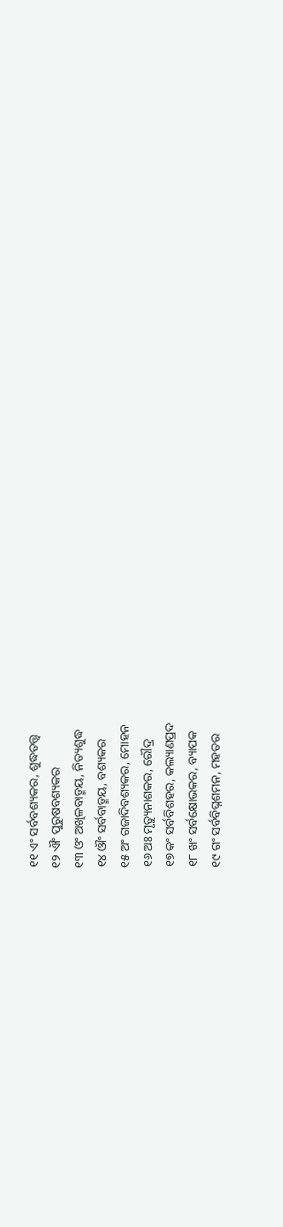୧୧ ଏଂ ସର୍ବବଶ୍ୟକର, ଶୁଦ୍ଧତତ୍ତ୍ଵ
୧୨ ଐଂ ପୁରୁଷବଶ୍ୟକର
୧୩ ଓଂ ଅଖିଳବାଡ୍ମୟ, ନିତ୍ୟଶୁଦ୍ଧ
୧୪ ଔଂ ସର୍ବବାଡ୍ମୟ, ବଶ୍ୟକର
୧୫ ଅଂ ଗଜାଦିବଶ୍ୟକର, ମୋହନ
୧୬ ଅଃ ମୃତ୍ୟୁନାଶକର, ରୌଦ୍ର
୧୭ କଂ ସର୍ବବିଶହର, କଲ୍ୟାଣପ୍ରଦ
୧୮ ଖଂ ସର୍ବକ୍ଷୋଭକର, ବ୍ୟାପକ
୧୯ ଗଂ ସର୍ବବିଘ୍ନଶମନ, ମହତର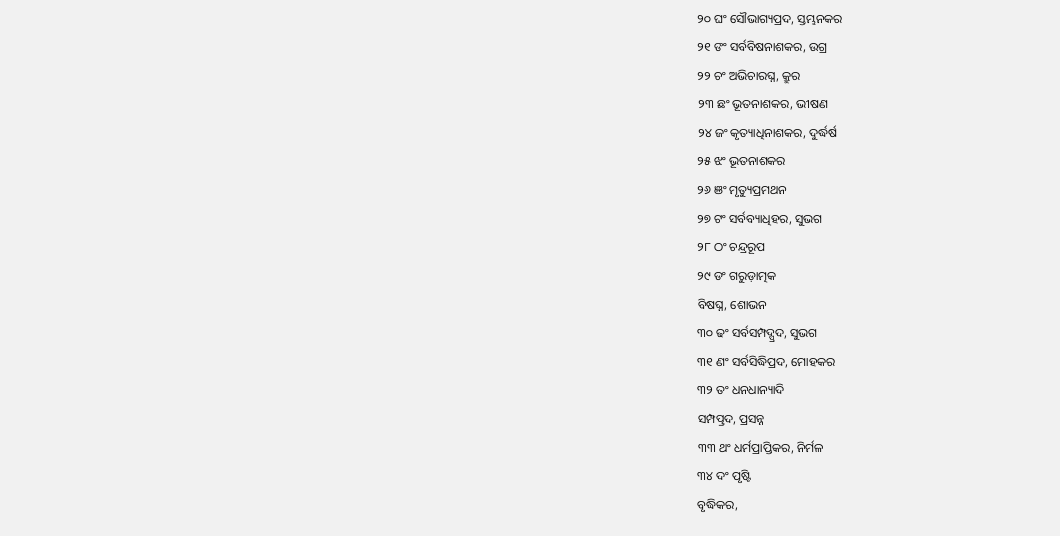୨୦ ଘଂ ସୌଭାଗ୍ୟପ୍ରଦ, ସ୍ତମ୍ଭନକର
୨୧ ଙଂ ସର୍ବବିଷନାଶକର, ଉଗ୍ର
୨୨ ଚଂ ଅଭିଚାରଘ୍ନ, କ୍ରୁର
୨୩ ଛଂ ଭୂତନାଶକର, ଭୀଷଣ
୨୪ ଜଂ କୃତ୍ୟାଧିନାଶକର, ଦୁର୍ଦ୍ଧର୍ଷ
୨୫ ଝଂ ଭୂତନାଶକର
୨୬ ଞଂ ମୃତ୍ୟୁପ୍ରମଥନ
୨୭ ଟଂ ସର୍ବବ୍ୟାଧିହର, ସୁଭଗ
୨୮ ଠଂ ଚନ୍ଦ୍ରରୂପ
୨୯ ଡଂ ଗରୁଡ଼ାତ୍ମକ
ବିଷଘ୍ନ, ଶୋଭନ
୩୦ ଢଂ ସର୍ବସମ୍ପଦ୍ପ୍ରଦ, ସୁଭଗ
୩୧ ଣଂ ସର୍ବସିଦ୍ଧିପ୍ରଦ, ମୋହକର
୩୨ ତଂ ଧନଧାନ୍ୟାଦି
ସମ୍ପତ୍ପ୍ରଦ, ପ୍ରସନ୍ନ
୩୩ ଥଂ ଧର୍ମପ୍ରାପ୍ତିକର, ନିର୍ମଳ
୩୪ ଦଂ ପୃଷ୍ଟି
ବୃଦ୍ଧିକର,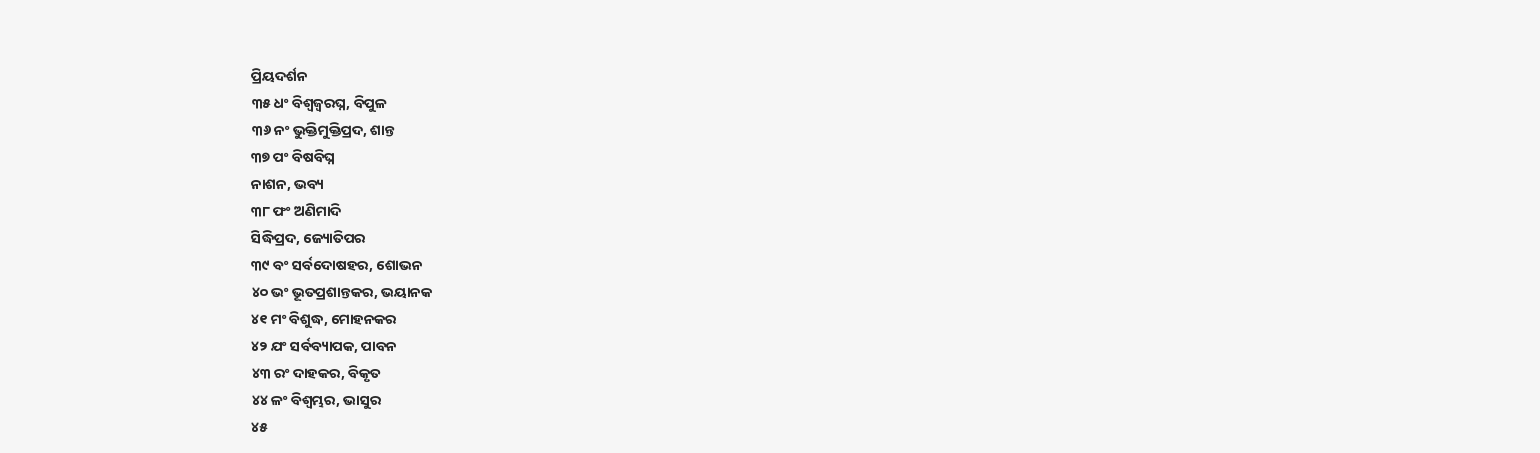ପ୍ରିୟଦର୍ଶନ
୩୫ ଧଂ ବିଶ୍ୱଜ୍ୱରଘ୍ନ, ବିପୁଳ
୩୬ ନଂ ଭୁକ୍ତିମୁକ୍ତିପ୍ରଦ, ଶାନ୍ତ
୩୭ ପଂ ବିଷବିଘ୍ନ
ନାଶନ, ଭବ୍ୟ
୩୮ ଫଂ ଅଣିମାଦି
ସିଦ୍ଧିପ୍ରଦ, ଜ୍ୟୋତିପର
୩୯ ବଂ ସର୍ବଦୋଷହର, ଶୋଭନ
୪୦ ଭଂ ଭୂତପ୍ରଶାନ୍ତକର, ଭୟାନକ
୪୧ ମଂ ବିଶୁଦ୍ଧ, ମୋହନକର
୪୨ ଯଂ ସର୍ବବ୍ୟାପକ, ପାବନ
୪୩ ରଂ ଦାହକର, ବିକୃତ
୪୪ ଳଂ ବିଶ୍ୱମ୍ଭର, ଭାସୁର
୪୫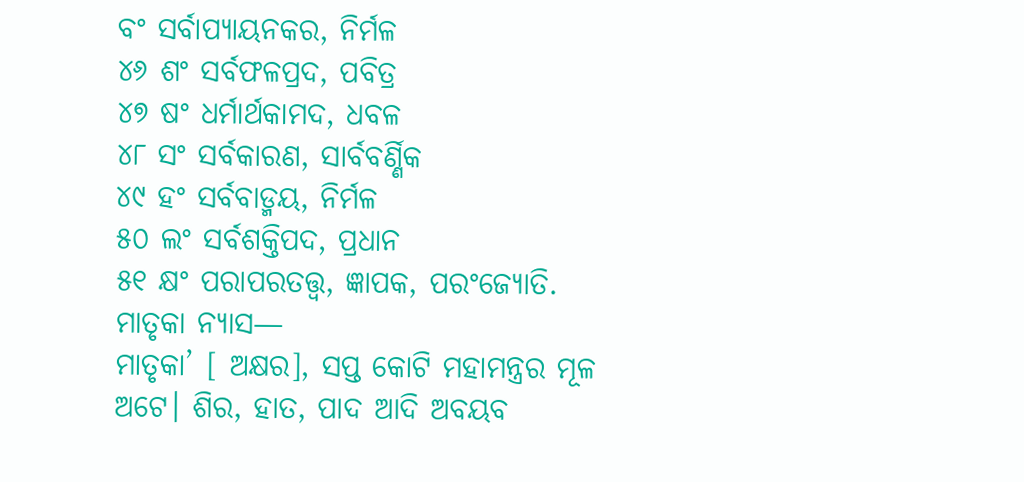ବଂ ସର୍ବାପ୍ୟାୟନକର, ନିର୍ମଳ
୪୬ ଶଂ ସର୍ବଫଳପ୍ରଦ, ପବିତ୍ର
୪୭ ଷଂ ଧର୍ମାର୍ଥକାମଦ, ଧବଳ
୪୮ ସଂ ସର୍ବକାରଣ, ସାର୍ବବର୍ଣ୍ଣିକ
୪୯ ହଂ ସର୍ବବାଡ୍ମୟ, ନିର୍ମଳ
୫୦ ଲଂ ସର୍ବଶକ୍ତିପଦ, ପ୍ରଧାନ
୫୧ କ୍ଷଂ ପରାପରତତ୍ତ୍ଵ, ଜ୍ଞାପକ, ପରଂଜ୍ୟୋତି.
ମାତୃକା ନ୍ୟାସ—
ମାତୃକା’ [ ଅକ୍ଷର], ସପ୍ତ କୋଟି ମହାମନ୍ତ୍ରର ମୂଳ ଅଟେ। ଶିର, ହାତ, ପାଦ ଆଦି ଅବୟବ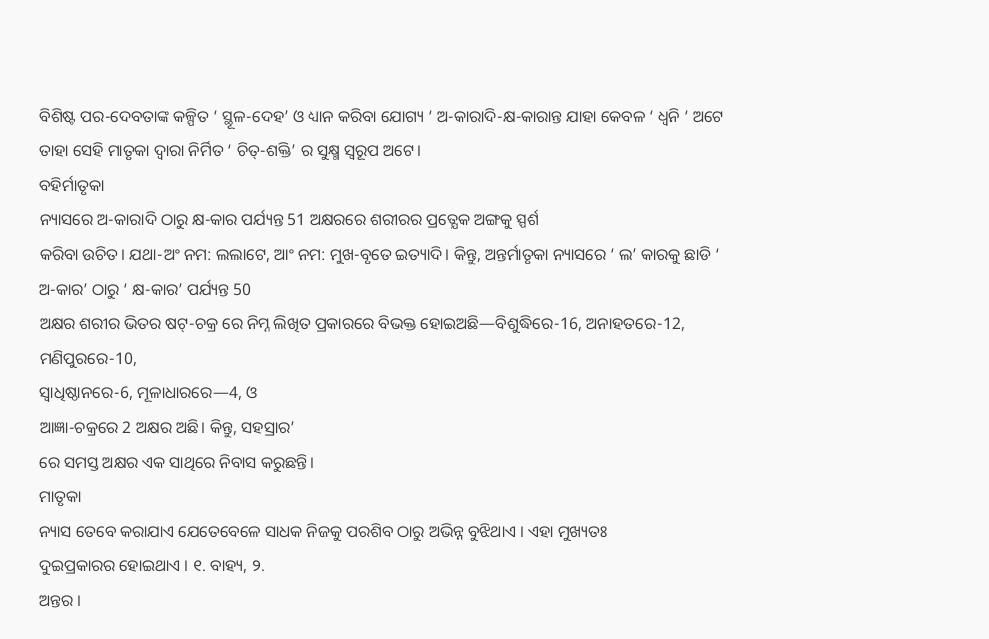ବିଶିଷ୍ଟ ପର-ଦେବତାଙ୍କ କଳ୍ପିତ ‘ ସ୍ଥୂଳ-ଦେହ’ ଓ ଧ୍ୟାନ କରିବା ଯୋଗ୍ୟ ‘ ଅ-କାରାଦି-କ୍ଷ-କାରାନ୍ତ ଯାହା କେବଳ ‘ ଧ୍ବନି ‘ ଅଟେ ତାହା ସେହି ମାତୃକା ଦ୍ଵାରା ନିର୍ମିତ ‘ ଚିତ୍-ଶକ୍ତି’ ର ସୁକ୍ଷ୍ମ ସ୍ୱରୂପ ଅଟେ।
ବହିର୍ମାତୃକା
ନ୍ୟାସରେ ଅ-କାରାଦି ଠାରୁ କ୍ଷ-କାର ପର୍ଯ୍ୟନ୍ତ 51 ଅକ୍ଷରରେ ଶରୀରର ପ୍ରତ୍ଯେକ ଅଙ୍ଗକୁ ସ୍ପର୍ଶ
କରିବା ଉଚିତ। ଯଥା-ଅଂ ନମ: ଲଲାଟେ, ଆଂ ନମ: ମୁଖ-ବୃତେ ଇତ୍ୟାଦି। କିନ୍ତୁ, ଅନ୍ତର୍ମାତୃକା ନ୍ୟାସରେ ‘ ଲ’ କାରକୁ ଛାଡି ‘ ଅ-କାର’ ଠାରୁ ‘ କ୍ଷ-କାର’ ପର୍ଯ୍ୟନ୍ତ 50
ଅକ୍ଷର ଶରୀର ଭିତର ଷଟ୍-ଚକ୍ର ରେ ନିମ୍ନ ଲିଖିତ ପ୍ରକାରରେ ବିଭକ୍ତ ହୋଇଅଛି—ବିଶୁଦ୍ଧିରେ-16, ଅନାହତରେ-12, ମଣିପୁରରେ-10,
ସ୍ଵାଧିଷ୍ଠାନରେ-6, ମୂଳାଧାରରେ—4, ଓ
ଆଜ୍ଞା-ଚକ୍ରରେ 2 ଅକ୍ଷର ଅଛି। କିନ୍ତୁ, ସହସ୍ରାର’
ରେ ସମସ୍ତ ଅକ୍ଷର ଏକ ସାଥିରେ ନିବାସ କରୁଛନ୍ତି।
ମାତୃକା
ନ୍ୟାସ ତେବେ କରାଯାଏ ଯେତେବେଳେ ସାଧକ ନିଜକୁ ପରଶିବ ଠାରୁ ଅଭିନ୍ନ ବୁଝିଥାଏ । ଏହା ମୁଖ୍ୟତଃ
ଦୁଇପ୍ରକାରର ହୋଇଥାଏ । ୧. ବାହ୍ୟ, ୨.
ଅନ୍ତର ।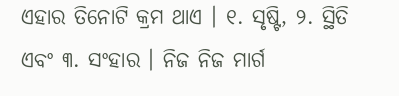ଏହାର ତିନୋଟି କ୍ରମ ଥାଏ । ୧. ସୃଷ୍ଟି, ୨. ସ୍ଥିତି ଏବଂ ୩. ସଂହାର । ନିଜ ନିଜ ମାର୍ଗ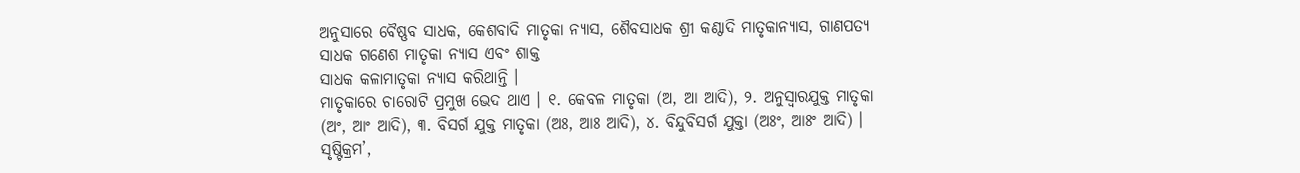ଅନୁସାରେ ବୈଷ୍ଣବ ସାଧକ, କେଶବାଦି ମାତୃକା ନ୍ୟାସ, ଶୈବସାଧକ ଶ୍ରୀ କଣ୍ଠାଦି ମାତୃକାନ୍ୟାସ, ଗାଣପତ୍ୟ ସାଧକ ଗଣେଶ ମାତୃକା ନ୍ୟାସ ଏବଂ ଶାକ୍ତ
ସାଧକ କଳାମାତୃକା ନ୍ୟାସ କରିଥାନ୍ତି ।
ମାତୃକାରେ ଚାରୋଟି ପ୍ରମୁଖ ଭେଦ ଥାଏ । ୧. କେବଳ ମାତୃକା (ଅ, ଆ ଆଦି), ୨. ଅନୁସ୍ୱାରଯୁକ୍ତ ମାତୃକା (ଅଂ, ଆଂ ଆଦି), ୩. ବିସର୍ଗ ଯୁକ୍ତ ମାତୃକା (ଅଃ, ଆଃ ଆଦି), ୪. ବିନ୍ଦୁବିସର୍ଗ ଯୁକ୍ତା (ଅଃଂ, ଆଃଂ ଆଦି) । ସୃଷ୍ଟିକ୍ରମ’,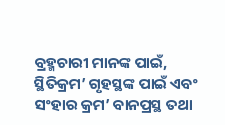ବ୍ରହ୍ମଚାରୀ ମାନଙ୍କ ପାଇଁ, ସ୍ଥିତିକ୍ରମ’ ଗୃହସ୍ଥଙ୍କ ପାଇଁ ଏବଂ ସଂହାର କ୍ରମ’ ବାନପ୍ରସ୍ଥ ତଥା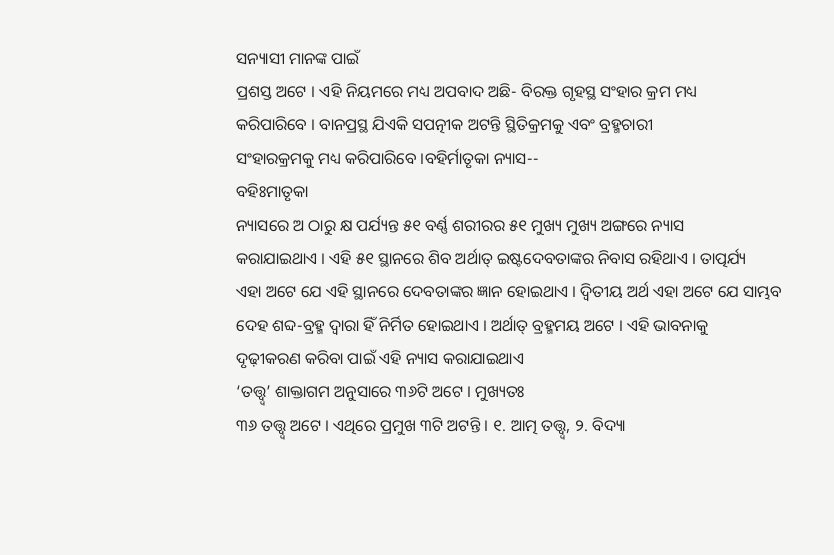ସନ୍ୟାସୀ ମାନଙ୍କ ପାଇଁ
ପ୍ରଶସ୍ତ ଅଟେ । ଏହି ନିୟମରେ ମଧ୍ୟ ଅପବାଦ ଅଛି- ବିରକ୍ତ ଗୃହସ୍ଥ ସଂହାର କ୍ରମ ମଧ୍ୟ
କରିପାରିବେ । ବାନପ୍ରସ୍ଥ ଯିଏକି ସପତ୍ନୀକ ଅଟନ୍ତି ସ୍ଥିତିକ୍ରମକୁ ଏବଂ ବ୍ରହ୍ମଚାରୀ
ସଂହାରକ୍ରମକୁ ମଧ୍ୟ କରିପାରିବେ ।ବହିର୍ମାତୃକା ନ୍ୟାସ--
ବହିଃମାତୃକା
ନ୍ୟାସରେ ଅ ଠାରୁ କ୍ଷ ପର୍ଯ୍ୟନ୍ତ ୫୧ ବର୍ଣ୍ଣ ଶରୀରର ୫୧ ମୁଖ୍ୟ ମୁଖ୍ୟ ଅଙ୍ଗରେ ନ୍ୟାସ
କରାଯାଇଥାଏ । ଏହି ୫୧ ସ୍ଥାନରେ ଶିବ ଅର୍ଥାତ୍ ଇଷ୍ଟଦେବତାଙ୍କର ନିବାସ ରହିଥାଏ । ତାତ୍ପର୍ଯ୍ୟ
ଏହା ଅଟେ ଯେ ଏହି ସ୍ଥାନରେ ଦେବତାଙ୍କର ଜ୍ଞାନ ହୋଇଥାଏ । ଦ୍ୱିତୀୟ ଅର୍ଥ ଏହା ଅଟେ ଯେ ସାମ୍ଭବ
ଦେହ ଶବ୍ଦ-ବ୍ରହ୍ମ ଦ୍ୱାରା ହିଁ ନିର୍ମିତ ହୋଇଥାଏ । ଅର୍ଥାତ୍ ବ୍ରହ୍ମମୟ ଅଟେ । ଏହି ଭାବନାକୁ
ଦୃଢ଼ୀକରଣ କରିବା ପାଇଁ ଏହି ନ୍ୟାସ କରାଯାଇଥାଏ
‘ତତ୍ତ୍ଵ୍ୱ’ ଶାକ୍ତାଗମ ଅନୁସାରେ ୩୬ଟି ଅଟେ । ମୁଖ୍ୟତଃ
୩୬ ତତ୍ତ୍ଵ୍ୱ ଅଟେ । ଏଥିରେ ପ୍ରମୁଖ ୩ଟି ଅଟନ୍ତି । ୧. ଆତ୍ମ ତତ୍ତ୍ଵ୍ୱ, ୨. ବିଦ୍ୟା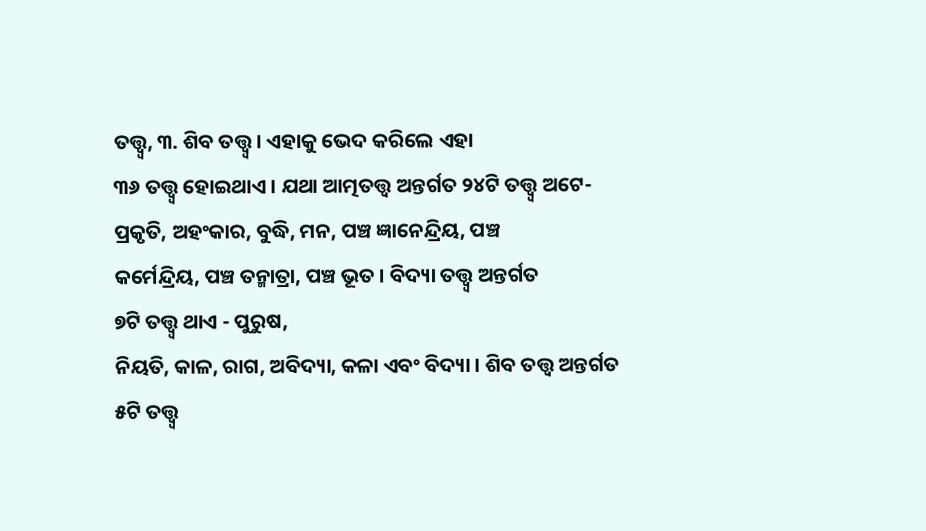ତତ୍ତ୍ଵ୍ୱ, ୩. ଶିବ ତତ୍ତ୍ଵ୍ୱ । ଏହାକୁ ଭେଦ କରିଲେ ଏହା
୩୬ ତତ୍ତ୍ଵ୍ୱ ହୋଇଥାଏ । ଯଥା ଆତ୍ମତତ୍ତ୍ୱ ଅନ୍ତର୍ଗତ ୨୪ଟି ତତ୍ତ୍ଵ୍ୱ ଅଟେ- ପ୍ରକୃତି, ଅହଂକାର, ବୁଦ୍ଧି, ମନ, ପଞ୍ଚ ଜ୍ଞାନେନ୍ଦ୍ରିୟ, ପଞ୍ଚ
କର୍ମେନ୍ଦ୍ରିୟ, ପଞ୍ଚ ତନ୍ମାତ୍ରା, ପଞ୍ଚ ଭୂତ । ବିଦ୍ୟା ତତ୍ତ୍ଵ୍ୱ ଅନ୍ତର୍ଗତ
୭ଟି ତତ୍ତ୍ଵ୍ୱ ଥାଏ - ପୁରୁଷ,
ନିୟତି, କାଳ, ରାଗ, ଅବିଦ୍ୟା, କଳା ଏବଂ ବିଦ୍ୟା । ଶିବ ତତ୍ତ୍ଵ ଅନ୍ତର୍ଗତ
୫ଟି ତତ୍ତ୍ଵ୍ୱ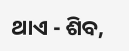ଥାଏ - ଶିବ,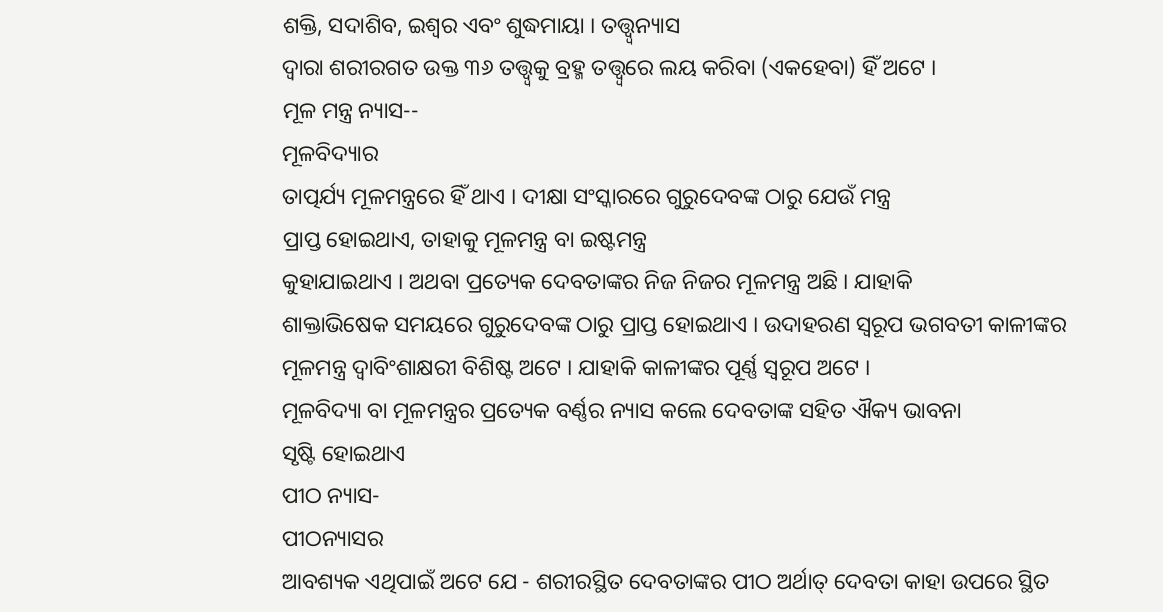ଶକ୍ତି, ସଦାଶିବ, ଇଶ୍ୱର ଏବଂ ଶୁଦ୍ଧମାୟା । ତତ୍ତ୍ଵ୍ୱନ୍ୟାସ
ଦ୍ୱାରା ଶରୀରଗତ ଉକ୍ତ ୩୬ ତତ୍ତ୍ଵ୍ୱକୁ ବ୍ରହ୍ମ ତତ୍ତ୍ଵ୍ୱରେ ଲୟ କରିବା (ଏକହେବା) ହିଁ ଅଟେ ।
ମୂଳ ମନ୍ତ୍ର ନ୍ୟାସ--
ମୂଳବିଦ୍ୟାର
ତାତ୍ପର୍ଯ୍ୟ ମୂଳମନ୍ତ୍ରରେ ହିଁ ଥାଏ । ଦୀକ୍ଷା ସଂସ୍କାରରେ ଗୁରୁଦେବଙ୍କ ଠାରୁ ଯେଉଁ ମନ୍ତ୍ର
ପ୍ରାପ୍ତ ହୋଇଥାଏ, ତାହାକୁ ମୂଳମନ୍ତ୍ର ବା ଇଷ୍ଟମନ୍ତ୍ର
କୁହାଯାଇଥାଏ । ଅଥବା ପ୍ରତ୍ୟେକ ଦେବତାଙ୍କର ନିଜ ନିଜର ମୂଳମନ୍ତ୍ର ଅଛି । ଯାହାକି
ଶାକ୍ତାଭିଷେକ ସମୟରେ ଗୁରୁଦେବଙ୍କ ଠାରୁ ପ୍ରାପ୍ତ ହୋଇଥାଏ । ଉଦାହରଣ ସ୍ୱରୂପ ଭଗବତୀ କାଳୀଙ୍କର
ମୂଳମନ୍ତ୍ର ଦ୍ୱାବିଂଶାକ୍ଷରୀ ବିଶିଷ୍ଟ ଅଟେ । ଯାହାକି କାଳୀଙ୍କର ପୂର୍ଣ୍ଣ ସ୍ୱରୂପ ଅଟେ ।
ମୂଳବିଦ୍ୟା ବା ମୂଳମନ୍ତ୍ରର ପ୍ରତ୍ୟେକ ବର୍ଣ୍ଣର ନ୍ୟାସ କଲେ ଦେବତାଙ୍କ ସହିତ ଐକ୍ୟ ଭାବନା
ସୃଷ୍ଟି ହୋଇଥାଏ
ପୀଠ ନ୍ୟାସ-
ପୀଠନ୍ୟାସର
ଆବଶ୍ୟକ ଏଥିପାଇଁ ଅଟେ ଯେ - ଶରୀରସ୍ଥିତ ଦେବତାଙ୍କର ପୀଠ ଅର୍ଥାତ୍ ଦେବତା କାହା ଉପରେ ସ୍ଥିତ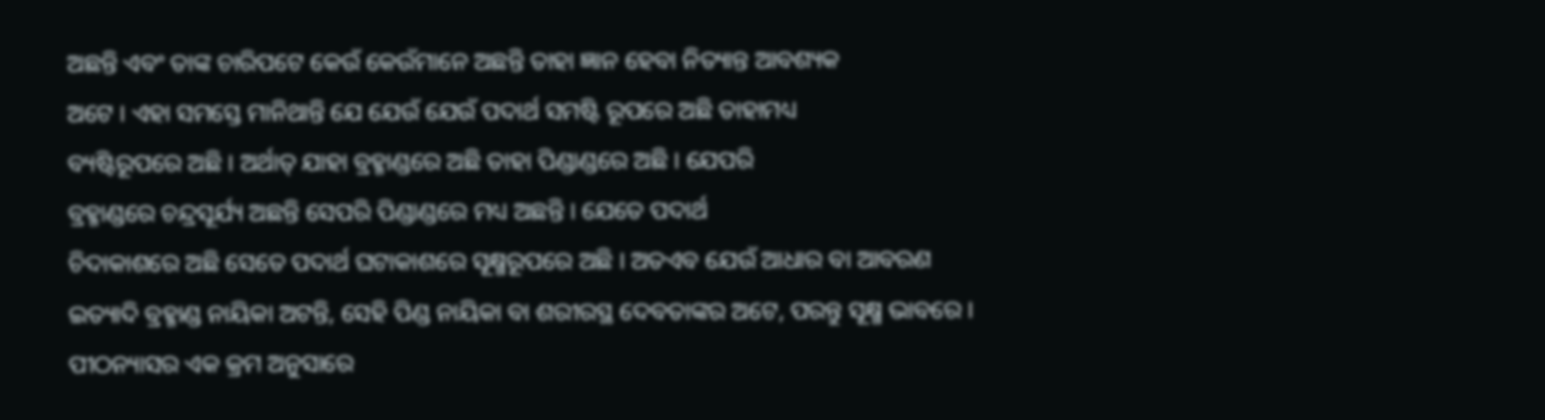ଅଛନ୍ତି ଏବଂ ତାଙ୍କ ଚାରିପଟେ କେଉଁ କେଉଁମାନେ ଅଛନ୍ତି ତାହା ଜ୍ଞାନ ହେବା ନିତ୍ୟାନ୍ତ ଆବଶ୍ୟକ
ଅଟେ । ଏହା ସମସ୍ତେ ମାନିଥାନ୍ତି ଯେ ଯେଉଁ ଯେଉଁ ପଦାର୍ଥ ସମଷ୍ଟି ରୂପରେ ଅଛି ତାହାମଧ୍ୟ
ବ୍ୟଷ୍ଟିରୂପରେ ଅଛି । ଅର୍ଥାତ୍ ଯାହା ବ୍ରହ୍ମାଣ୍ଡରେ ଅଛି ତାହା ପିଣ୍ଡାଣ୍ଡରେ ଅଛି । ଯେପରି
ବ୍ରହ୍ମାଣ୍ଡରେ ଚନ୍ଦ୍ରସୂର୍ଯ୍ୟ ଅଛନ୍ତି ସେପରି ପିଣ୍ଡାଣ୍ଡରେ ମଧ୍ୟ ଅଛନ୍ତି । ଯେତେ ପଦାର୍ଥ
ଚିଦାକାଶରେ ଅଛି ସେତେ ପଦାର୍ଥ ଘଟାକାଶରେ ସୂକ୍ଷ୍ମରୂପରେ ଅଛି । ଅତଏବ ଯେଉଁ ଆଧାର ବା ଆବରଣ
ଇତ୍ୟାଦି ବ୍ରହ୍ମାଣ୍ଡ ନାୟିକା ଅଟନ୍ତି, ସେହି ପିଣ୍ଡ ନାୟିକା ବା ଶରୀରସ୍ଥ ଦେବତାଙ୍କର ଅଟେ, ପରନ୍ତୁ ସୂକ୍ଷ୍ମ ଭାବରେ ।
ପୀଠନ୍ୟାସର ଏକ କ୍ରମ ଅନୁସାରେ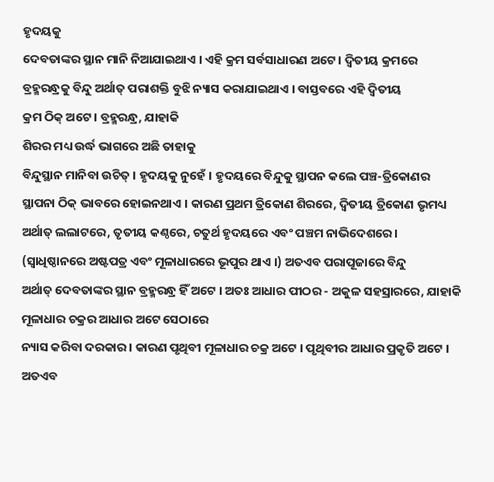ହୃଦୟକୁ
ଦେବତାଙ୍କର ସ୍ଥାନ ମାନି ନିଆଯାଇଥାଏ । ଏହି କ୍ରମ ସର୍ବସାଧାରଣ ଅଟେ । ଦ୍ୱିତୀୟ କ୍ରମରେ
ବ୍ରହ୍ମରନ୍ଧ୍ରକୁ ବିନ୍ଦୁ ଅର୍ଥାତ୍ ପରାଶକ୍ତି ବୁଝି ନ୍ୟାସ କରାଯାଇଥାଏ । ବାସ୍ତବରେ ଏହି ଦ୍ୱିତୀୟ
କ୍ରମ ଠିକ୍ ଅଟେ । ବ୍ରହ୍ମରନ୍ଧ୍ର, ଯାହାକି
ଶିରର ମଧ୍ୟ ଉର୍ଦ୍ଧ ଭାଗରେ ଅଛି ତାହାକୁ
ବିନ୍ଦୁସ୍ଥାନ ମାନିବା ଉଚିତ୍ । ହୃଦୟକୁ ନୁହେଁ । ହୃଦୟରେ ବିନ୍ଦୁକୁ ସ୍ଥାପନ କଲେ ପଞ୍ଚ-ତ୍ରିକୋଣର
ସ୍ଥାପନା ଠିକ୍ ଭାବରେ ହୋଇନଥାଏ । କାରଣ ପ୍ରଥମ ତ୍ରିକୋଣ ଶିରରେ, ଦ୍ୱିତୀୟ ତ୍ରିକୋଣ ଭୃମଧ୍ୟ ଅର୍ଥାତ୍ ଲଲାଟରେ, ତୃତୀୟ କଣ୍ଠରେ, ଚତୁର୍ଥ ହୃଦୟରେ ଏବଂ ପଞ୍ଚମ ନାଭିଦେଶରେ ।
(ସ୍ୱାଧିଷ୍ଠାନରେ ଅଷ୍ଟପତ୍ର ଏବଂ ମୂଳାଧାରରେ ଭୂପୁର ଥାଏ ।) ଅତଏବ ପରାପୂଜାରେ ବିନ୍ଦୁ
ଅର୍ଥାତ୍ ଦେବତାଙ୍କର ସ୍ଥାନ ବ୍ରହ୍ମରନ୍ଧ୍ର ହିଁ ଅଟେ । ଅତଃ ଆଧାର ପୀଠର - ଅକୁଳ ସହସ୍ରାରରେ, ଯାହାକି ମୂଳାଧାର ଚକ୍ରର ଆଧାର ଅଟେ ସେଠାରେ
ନ୍ୟାସ କରିବା ଦରକାର । କାରଣ ପୃଥିବୀ ମୂଳାଧାର ଚକ୍ର ଅଟେ । ପୃଥିବୀର ଆଧାର ପ୍ରକୃତି ଅଟେ ।
ଅତଏବ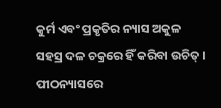କୁର୍ମ ଏବଂ ପ୍ରକୃତିର ନ୍ୟାସ ଅକୁଳ ସହସ୍ର ଦଳ ଚକ୍ରରେ ହିଁ କରିବା ଉଚିତ୍ । ପୀଠନ୍ୟାସରେ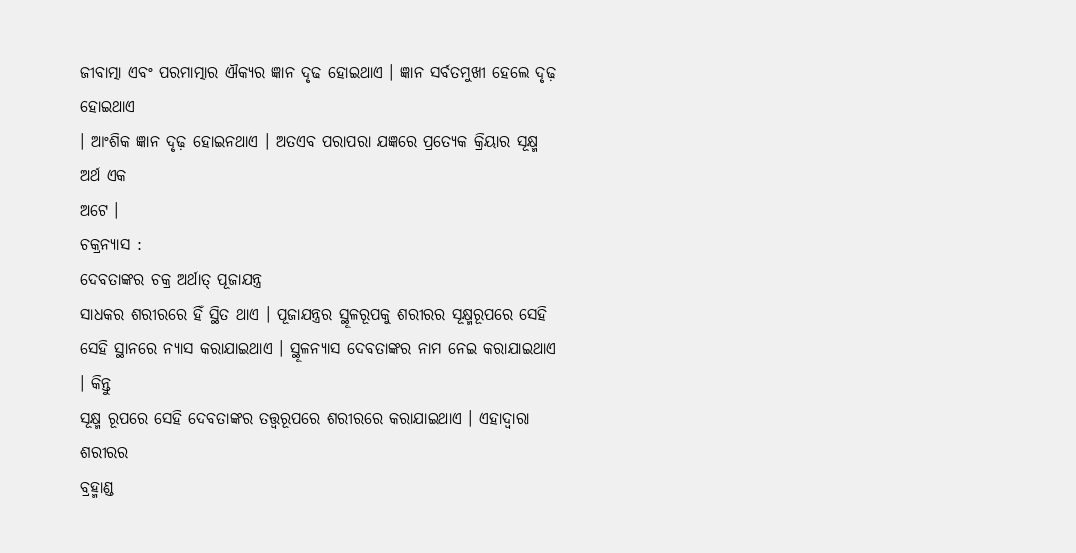ଜୀବାତ୍ମା ଏବଂ ପରମାତ୍ମାର ଐକ୍ୟର ଜ୍ଞାନ ଦୃଢ ହୋଇଥାଏ । ଜ୍ଞାନ ସର୍ବତମୁଖୀ ହେଲେ ଦୃଢ଼ ହୋଇଥାଏ
। ଆଂଶିକ ଜ୍ଞାନ ଦୃଢ଼ ହୋଇନଥାଏ । ଅତଏବ ପରାପରା ଯଜ୍ଞରେ ପ୍ରତ୍ୟେକ କ୍ରିୟାର ସୂକ୍ଷ୍ମ ଅର୍ଥ ଏକ
ଅଟେ ।
ଚକ୍ରନ୍ୟାସ :
ଦେବତାଙ୍କର ଚକ୍ର ଅର୍ଥାତ୍ ପୂଜାଯନ୍ତ୍ର
ସାଧକର ଶରୀରରେ ହିଁ ସ୍ଥିତ ଥାଏ । ପୂଜାଯନ୍ତ୍ରର ସ୍ଥୂଳରୂପକୁ ଶରୀରର ସୂକ୍ଷ୍ମରୂପରେ ସେହି
ସେହି ସ୍ଥାନରେ ନ୍ୟାସ କରାଯାଇଥାଏ । ସ୍ଥୂଳନ୍ୟାସ ଦେବତାଙ୍କର ନାମ ନେଇ କରାଯାଇଥାଏ । କିନ୍ତୁ
ସୂକ୍ଷ୍ମ ରୂପରେ ସେହି ଦେବତାଙ୍କର ତତ୍ତ୍ୱରୂପରେ ଶରୀରରେ କରାଯାଇଥାଏ । ଏହାଦ୍ୱାରା ଶରୀରର
ବ୍ରହ୍ମାଣ୍ଡ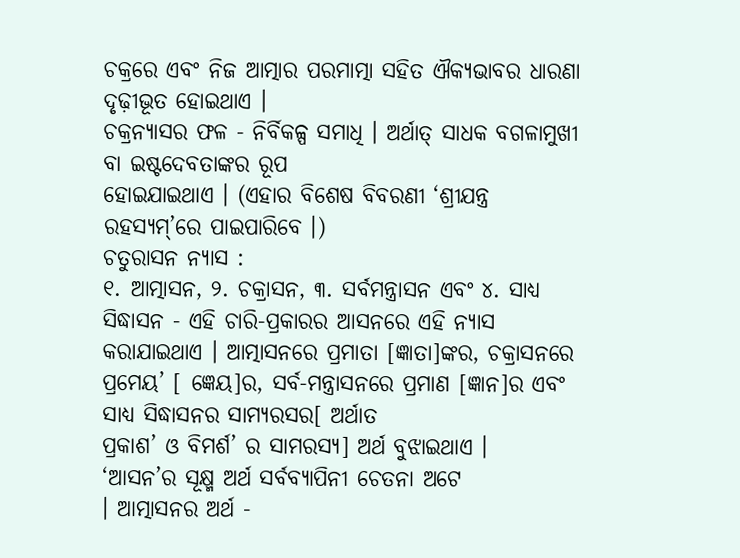ଚକ୍ରରେ ଏବଂ ନିଜ ଆତ୍ମାର ପରମାତ୍ମା ସହିତ ଐକ୍ୟଭାବର ଧାରଣା ଦୃଢ଼ୀଭୂତ ହୋଇଥାଏ ।
ଚକ୍ରନ୍ୟାସର ଫଳ - ନିର୍ବିକଳ୍ପ ସମାଧି । ଅର୍ଥାତ୍ ସାଧକ ବଗଳାମୁଖୀ ବା ଇଷ୍ଟଦେବତାଙ୍କର ରୂପ
ହୋଇଯାଇଥାଏ । (ଏହାର ବିଶେଷ ବିବରଣୀ ‘ଶ୍ରୀଯନ୍ତ୍ର
ରହସ୍ୟମ୍’ରେ ପାଇପାରିବେ ।)
ଚତୁରାସନ ନ୍ୟାସ :
୧. ଆତ୍ମାସନ, ୨. ଚକ୍ରାସନ, ୩. ସର୍ବମନ୍ତ୍ରାସନ ଏବଂ ୪. ସାଧ୍ୟ
ସିଦ୍ଧାସନ - ଏହି ଚାରି-ପ୍ରକାରର ଆସନରେ ଏହି ନ୍ୟାସ କରାଯାଇଥାଏ । ଆତ୍ମାସନରେ ପ୍ରମାତା [ଜ୍ଞାତା]ଙ୍କର, ଚକ୍ରାସନରେ ପ୍ରମେୟ’ [ ଜ୍ଞେୟ]ର, ସର୍ବ-ମନ୍ତ୍ରାସନରେ ପ୍ରମାଣ [ଜ୍ଞାନ]ର ଏବଂ ସାଧ୍ୟ ସିଦ୍ଧାସନର ସାମ୍ୟରସର[ ଅର୍ଥାତ
ପ୍ରକାଶ’ ଓ ବିମର୍ଶ’ ର ସାମରସ୍ୟ] ଅର୍ଥ ବୁଝାଇଥାଏ ।
‘ଆସନ’ର ସୂକ୍ଷ୍ମ ଅର୍ଥ ସର୍ବବ୍ୟାପିନୀ ଚେତନା ଅଟେ
। ଆତ୍ମାସନର ଅର୍ଥ -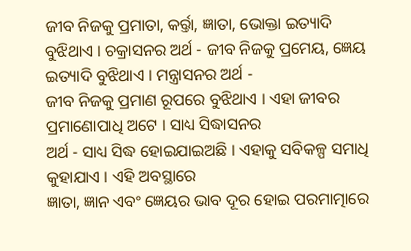ଜୀବ ନିଜକୁ ପ୍ରମାତା, କର୍ର୍ତା, ଜ୍ଞାତା, ଭୋକ୍ତା ଇତ୍ୟାଦି ବୁଝିଥାଏ । ଚକ୍ରାସନର ଅର୍ଥ - ଜୀବ ନିଜକୁ ପ୍ରମେୟ, ଜ୍ଞେୟ ଇତ୍ୟାଦି ବୁଝିଥାଏ । ମନ୍ତ୍ରାସନର ଅର୍ଥ -
ଜୀବ ନିଜକୁ ପ୍ରମାଣ ରୂପରେ ବୁଝିଥାଏ । ଏହା ଜୀବର ପ୍ରମାଣୋପାଧି ଅଟେ । ସାଧ୍ୟ ସିଦ୍ଧାସନର
ଅର୍ଥ - ସାଧ୍ୟ ସିଦ୍ଧ ହୋଇଯାଇଅଛି । ଏହାକୁ ସବିକଳ୍ପ ସମାଧି କୁହାଯାଏ । ଏହି ଅବସ୍ଥାରେ
ଜ୍ଞାତା, ଜ୍ଞାନ ଏବଂ ଜ୍ଞେୟର ଭାବ ଦୂର ହୋଇ ପରମାତ୍ମାରେ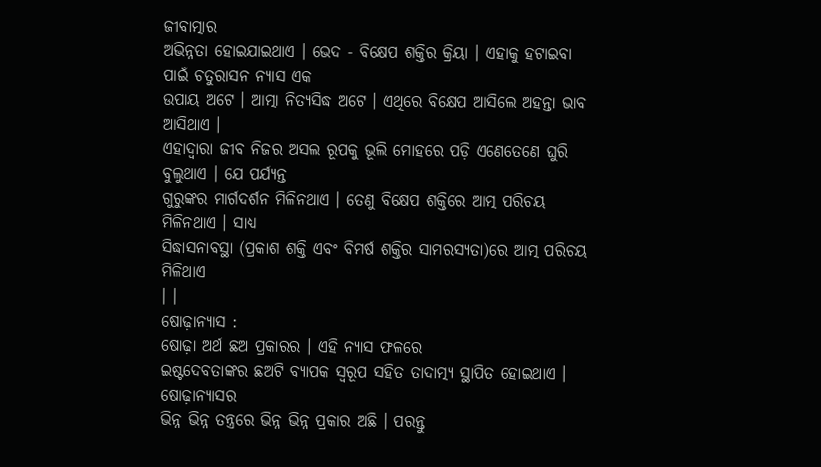ଜୀବାତ୍ମାର
ଅଭିନ୍ନତା ହୋଇଯାଇଥାଏ । ଭେଦ - ବିକ୍ଷେପ ଶକ୍ତିର କ୍ରିୟା । ଏହାକୁ ହଟାଇବା ପାଇଁ ଚତୁରାସନ ନ୍ୟାସ ଏକ
ଉପାୟ ଅଟେ । ଆତ୍ମା ନିତ୍ୟସିଦ୍ଧ ଅଟେ । ଏଥିରେ ବିକ୍ଷେପ ଆସିଲେ ଅହନ୍ତା ଭାବ ଆସିଥାଏ ।
ଏହାଦ୍ୱାରା ଜୀବ ନିଜର ଅସଲ ରୂପକୁ ଭୂଲି ମୋହରେ ପଡ଼ି ଏଣେତେଣେ ଘୁରି ବୁଲୁଥାଏ । ଯେ ପର୍ଯ୍ୟନ୍ତ
ଗୁରୁଙ୍କର ମାର୍ଗଦର୍ଶନ ମିଳିନଥାଏ । ତେଣୁ ବିକ୍ଷେପ ଶକ୍ତିରେ ଆତ୍ମ ପରିଚୟ ମିଳିନଥାଏ । ସାଧ୍ୟ
ସିଦ୍ଧାସନାବସ୍ଥା (ପ୍ରକାଶ ଶକ୍ତି ଏବଂ ବିମର୍ଷ ଶକ୍ତିର ସାମରସ୍ୟତା)ରେ ଆତ୍ମ ପରିଚୟ ମିଳିଥାଏ
। ।
ଷୋଢ଼ାନ୍ୟାସ :
ଷୋଢ଼ା ଅର୍ଥ ଛଅ ପ୍ରକାରର । ଏହି ନ୍ୟାସ ଫଳରେ
ଇଷ୍ଟଦେବତାଙ୍କର ଛଅଟି ବ୍ୟାପକ ସ୍ୱରୂପ ସହିତ ତାଦାତ୍ମ୍ୟ ସ୍ଥାପିତ ହୋଇଥାଏ । ଷୋଢ଼ାନ୍ୟାସର
ଭିନ୍ନ ଭିନ୍ନ ତନ୍ତ୍ରରେ ଭିନ୍ନ ଭିନ୍ନ ପ୍ରକାର ଅଛି । ପରନ୍ତୁ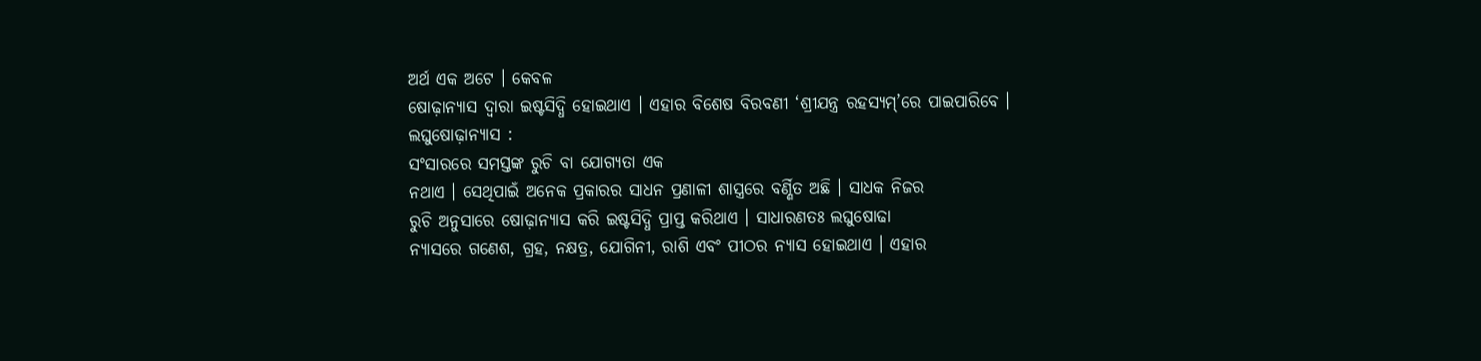ଅର୍ଥ ଏକ ଅଟେ । କେବଳ
ଷୋଢ଼ାନ୍ୟାସ ଦ୍ୱାରା ଇଷ୍ଟସିଦ୍ଧି ହୋଇଥାଏ । ଏହାର ବିଶେଷ ବିରବଣୀ ‘ଶ୍ରୀଯନ୍ତ୍ର ରହସ୍ୟମ୍’ରେ ପାଇପାରିବେ ।
ଲଘୁଷୋଢ଼ାନ୍ୟାସ :
ସଂସାରରେ ସମସ୍ତଙ୍କ ରୁଚି ବା ଯୋଗ୍ୟତା ଏକ
ନଥାଏ । ସେଥିପାଇଁ ଅନେକ ପ୍ରକାରର ସାଧନ ପ୍ରଣାଳୀ ଶାସ୍ତ୍ରରେ ବର୍ଣ୍ଣିତ ଅଛି । ସାଧକ ନିଜର
ରୁଚି ଅନୁସାରେ ଷୋଢ଼ାନ୍ୟାସ କରି ଇଷ୍ଟସିଦ୍ଧି ପ୍ରାପ୍ତ କରିଥାଏ । ସାଧାରଣତଃ ଲଘୁଷୋଢା
ନ୍ୟାସରେ ଗଣେଶ, ଗ୍ରହ, ନକ୍ଷତ୍ର, ଯୋଗିନୀ, ରାଶି ଏବଂ ପୀଠର ନ୍ୟାସ ହୋଇଥାଏ । ଏହାର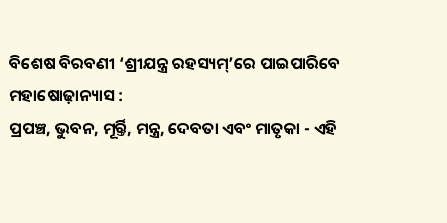ବିଶେଷ ବିରବଣୀ ‘ଶ୍ରୀଯନ୍ତ୍ର ରହସ୍ୟମ୍’ରେ ପାଇପାରିବେ
ମହାଷୋଢ଼ାନ୍ୟାସ :
ପ୍ରପଞ୍ଚ, ଭୁବନ, ମୂର୍ର୍ତି, ମନ୍ତ୍ର, ଦେବତା ଏବଂ ମାତୃକା - ଏହି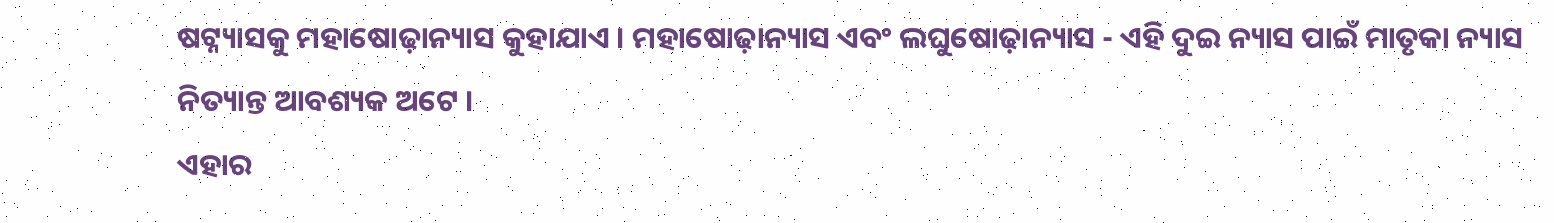ଷଟ୍ନ୍ୟାସକୁ ମହାଷୋଢ଼ାନ୍ୟାସ କୁହାଯାଏ । ମହାଷୋଢ଼ାନ୍ୟାସ ଏବଂ ଲଘୁଷୋଢ଼ାନ୍ୟାସ - ଏହି ଦୁଇ ନ୍ୟାସ ପାଇଁ ମାତୃକା ନ୍ୟାସ ନିତ୍ୟାନ୍ତ ଆବଶ୍ୟକ ଅଟେ ।
ଏହାର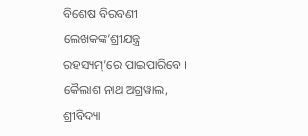ବିଶେଷ ବିରବଣୀ ଲେଖକଙ୍କ‘ଶ୍ରୀଯନ୍ତ୍ର ରହସ୍ୟମ୍’ରେ ପାଇପାରିବେ ।
କୈଲାଶ ନାଥ ଅଗ୍ରୱାଲ, ଶ୍ରୀବିଦ୍ୟା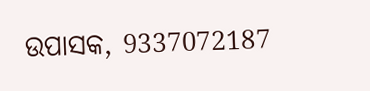ଉପାସକ, 9337072187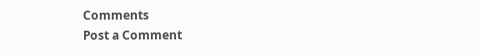Comments
Post a Comment